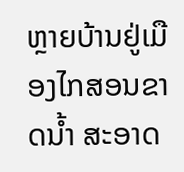ຫຼາຍບ້ານຢູ່ເມືອງໄກສອນຂາດນໍ້າ ສະອາດ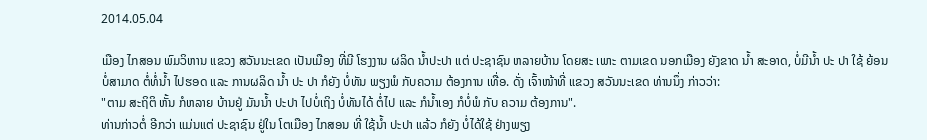2014.05.04

ເມືອງ ໄກສອນ ພົມວິຫານ ແຂວງ ສວັນນະເຂດ ເປັນເມືອງ ທີ່ມີ ໂຮງງານ ຜລິດ ນໍ້າປະປາ ແຕ່ ປະຊາຊົນ ຫລາຍບ້ານ ໂດຍສະ ເພາະ ຕາມເຂດ ນອກເມືອງ ຍັງຂາດ ນໍ້າ ສະອາດ, ບໍ່ມີນໍ້າ ປະ ປາ ໃຊ້ ຍ້ອນ ບໍ່ສາມາດ ຕໍ່ທໍ່ນໍ້າ ໄປຮອດ ແລະ ການຜລິດ ນໍ້າ ປະ ປາ ກໍຍັງ ບໍ່ທັນ ພຽງພໍ ກັບຄວາມ ຕ້ອງການ ເທື່ອ. ດັ່ງ ເຈົ້າໜ້າທີ່ ແຂວງ ສວັນນະເຂດ ທ່ານນຶ່ງ ກ່າວວ່າ:
"ຕາມ ສະຖິຕິ ຫັ້ນ ກໍຫລາຍ ບ້ານຢູ່ ມັນນໍ້າ ປະປາ ໄປບໍ່ເຖິງ ບໍ່ທັນໄດ້ ຕໍ່ໄປ ແລະ ກໍນໍ້າເອງ ກໍບໍ່ພໍ ກັບ ຄວາມ ຕ້ອງການ".
ທ່ານກ່າວຕໍ່ ອີກວ່າ ແມ່ນແຕ່ ປະຊາຊົນ ຢູ່ໃນ ໂຕເມືອງ ໄກສອນ ທີ່ ໃຊ້ນໍ້າ ປະປາ ແລ້ວ ກໍຍັງ ບໍ່ໄດ້ໃຊ້ ຢ່າງພຽງ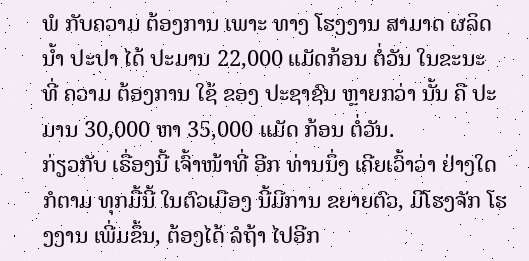ພໍ ກັບຄວາມ ຕ້ອງການ ເພາະ ທາງ ໂຮງງານ ສາມາດ ຜລິດນໍ້າ ປະປາ ໄດ້ ປະມານ 22,000 ແມັດກ້ອນ ຕໍ່ວັນ ໃນຂະນະ ທີ່ ຄວາມ ຕ້ອງການ ໃຊ້ ຂອງ ປະຊາຊົນ ຫຼາຍກວ່າ ນັ້ນ ຄື ປະມານ 30,000 ຫາ 35,000 ແມັດ ກ້ອນ ຕໍ່ວັນ.
ກ່ຽວກັບ ເຣື່ອງນີ້ ເຈົ້າໜ້າທີ່ ອີກ ທ່ານນຶ່ງ ເຄີຍເວົ້າວ່າ ຢ່າງໃດ ກໍຕາມ ທຸກມື້ນີ້ ໃນຕົວເມືອງ ນີ້ມີການ ຂຍາຍຕົວ, ມີໂຮງຈັກ ໂຮງງານ ເພີ່ມຂຶ້ນ, ຕ້ອງໄດ້ ລໍຖ້າ ໄປອີກ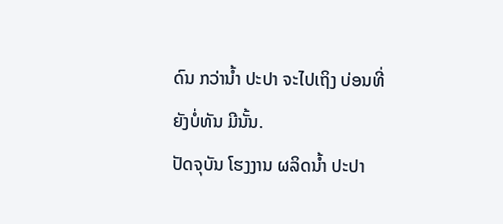ດົນ ກວ່ານໍ້າ ປະປາ ຈະໄປເຖິງ ບ່ອນທີ່ ຍັງບໍ່ທັນ ມີນັ້ນ.
ປັດຈຸບັນ ໂຮງງານ ຜລິດນໍ້າ ປະປາ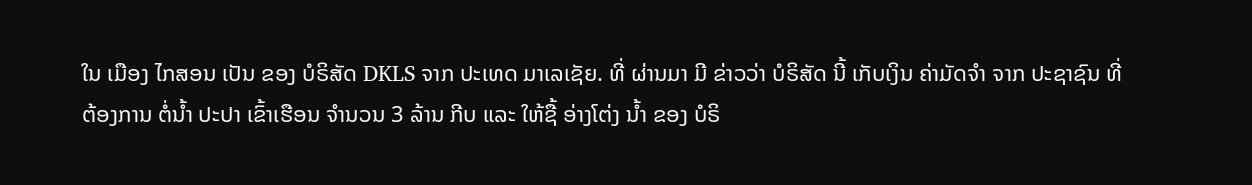ໃນ ເມືອງ ໄກສອນ ເປັນ ຂອງ ບໍຣິສັດ DKLS ຈາກ ປະເທດ ມາເລເຊັຍ. ທີ່ ຜ່ານມາ ມີ ຂ່າວວ່າ ບໍຣິສັດ ນີ້ ເກັບເງິນ ຄ່າມັດຈໍາ ຈາກ ປະຊາຊົນ ທີ່ ຕ້ອງການ ຕໍ່ນໍ້າ ປະປາ ເຂົ້າເຮືອນ ຈໍານວນ 3 ລ້ານ ກີບ ແລະ ໃຫ້ຊື້ ອ່າງໂຕ່ງ ນໍ້າ ຂອງ ບໍຣິ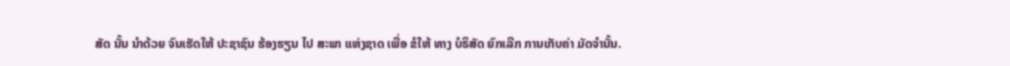ສັດ ນັ້ນ ນໍາດ້ວຍ ຈົນເຮັດໃຫ້ ປະຊາຊົນ ຮ້ອງຮຽນ ໄປ ສະພາ ແຫ່ງຊາດ ເພື່ອ ຂໍໃຫ້ ທາງ ບໍຣິສັດ ຍົກເລີກ ການເກັບຄ່າ ມັດຈໍານັ້ນ.